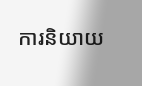ការនិយាយ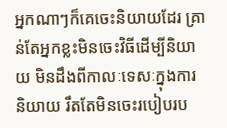អ្នកណាៗក៏គេចេះនិយាយដែរ គ្រាន់តែអ្នកខ្លះមិនចេះវិធីដើម្បីនិយាយ មិនដឹងពីកាលៈទេសៈក្នុងការនិយាយ រឹតតែមិនចេះរបៀបរប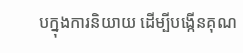បក្នុងការនិយាយ ដើម្បីបង្កើនគុណ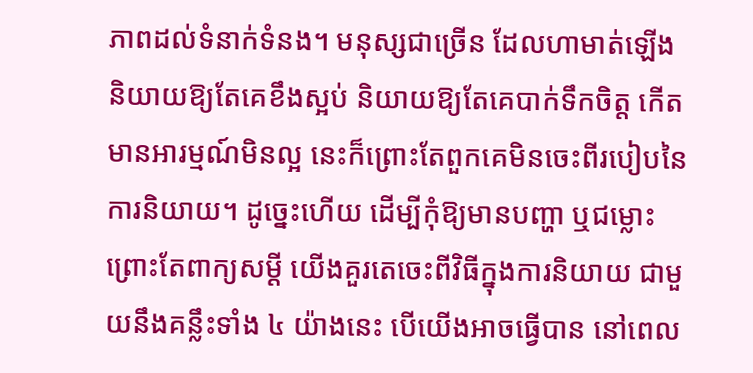ភាពដល់ទំនាក់ទំនង។ មនុស្សជាច្រើន ដែលហាមាត់ឡើង និយាយឱ្យតែគេខឹងស្អប់ និយាយឱ្យតែគេបាក់ទឹកចិត្ត កើតមានអារម្មណ៍មិនល្អ នេះក៏ព្រោះតែពួកគេមិនចេះពីរបៀបនៃការនិយាយ។ ដូច្នេះហើយ ដើម្បីកុំឱ្យមានបញ្ហា ឬជម្លោះព្រោះតែពាក្យសម្ដី យើងគួរតេចេះពីវិធីក្នុងការនិយាយ ជាមួយនឹងគន្លឹះទាំង ៤ យ៉ាងនេះ បើយើងអាចធ្វើបាន នៅពេល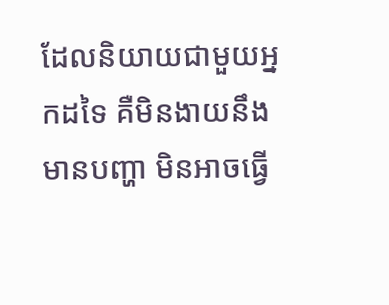ដែលនិយាយជាមួយអ្នកដទៃ គឺមិនងាយនឹងមានបញ្ហា មិនអាចធ្វើ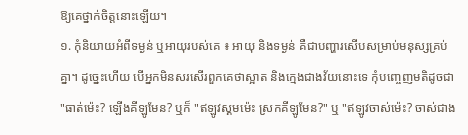ឱ្យគេថ្នាក់ចិត្តនោះឡើយ។
១. កុំនិយាយអំពីទម្ងន់ ឬអាយុរបស់គេ ៖ អាយុ និងទម្ងន់ គឺជាបញ្ហារសើបសម្រាប់មនុស្សគ្រប់គ្នា។ ដូច្នេះហើយ បើអ្នកមិនសរសើរពួកគេថាស្អាត និងក្មេងជាងវ័យនោះទេ កុំបញ្ចេញមតិដូចជា "ធាត់ម៉េះ? ឡើងគីឡូមែន? ឬក៏ "ឥឡូវស្គមម៉េះ ស្រកគីឡូមែន?" ឬ "ឥឡូវចាស់ម៉េះ? ចាស់ជាង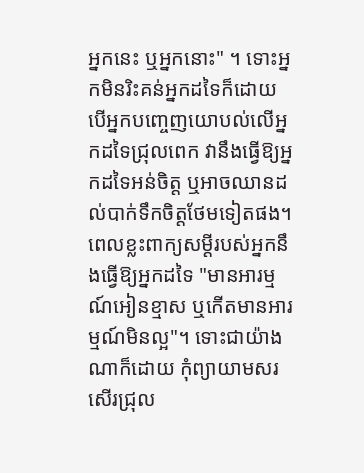អ្នកនេះ ឬអ្នកនោះ" ។ ទោះអ្នកមិនរិះគន់អ្នកដទៃក៏ដោយ បើអ្នកបញ្ចេញយោបល់លើអ្នកដទៃជ្រុលពេក វានឹងធ្វើឱ្យអ្នកដទៃអន់ចិត្ត ឬអាចឈានដល់បាក់ទឹកចិត្តថែមទៀតផង។ ពេលខ្លះពាក្យសម្ដីរបស់អ្នកនឹងធ្វើឱ្យអ្នកដទៃ "មានអារម្មណ៍អៀនខ្មាស ឬកើតមានអារម្មណ៍មិនល្អ"។ ទោះជាយ៉ាងណាក៏ដោយ កុំព្យាយាមសរសើរជ្រុល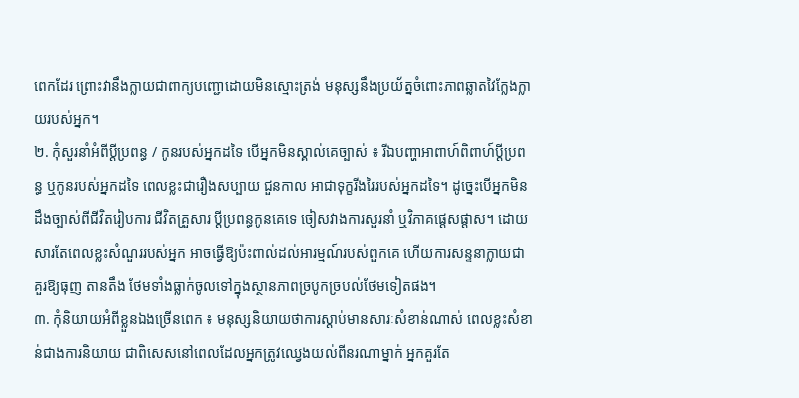ពេកដែរ ព្រោះវានឹងក្លាយជាពាក្យបញ្ជោដោយមិនស្មោះត្រង់ មនុស្សនឹងប្រយ័ត្នចំពោះភាពឆ្លាតវៃក្លែងក្លាយរបស់អ្នក។
២. កុំសួរនាំអំពីប្ដីប្រពន្ធ / កូនរបស់អ្នកដទៃ បើអ្នកមិនស្គាល់គេច្បាស់ ៖ រីឯបញ្ហាអាពាហ៍ពិពាហ៍ប្តីប្រពន្ធ ឬកូនរបស់អ្នកដទៃ ពេលខ្លះជារឿងសប្បាយ ជួនកាល អាជាទុក្ខរីងរៃរបស់អ្នកដទៃ។ ដូច្នេះបើអ្នកមិនដឹងច្បាស់ពីជីវិតរៀបការ ជីវិតគ្រួសារ ប្ដីប្រពន្ធកូនគេទេ ចៀសវាងការសួរនាំ ឬវិភាគផ្ដេសផ្ដាស។ ដោយសារតែពេលខ្លះសំណួររបស់អ្នក អាចធ្វើឱ្យប៉ះពាល់ដល់អារម្មណ៍របស់ពួកគេ ហើយការសន្ទនាក្លាយជាគួរឱ្យធុញ តានតឹង ថែមទាំងធ្លាក់ចូលទៅក្នុងស្ថានភាពច្របូកច្របល់ថែមទៀតផង។
៣. កុំនិយាយអំពីខ្លួនឯងច្រើនពេក ៖ មនុស្សនិយាយថាការស្តាប់មានសារៈសំខាន់ណាស់ ពេលខ្លះសំខាន់ជាងការនិយាយ ជាពិសេសនៅពេលដែលអ្នកត្រូវឈ្វេងយល់ពីនរណាម្នាក់ អ្នកគួរតែ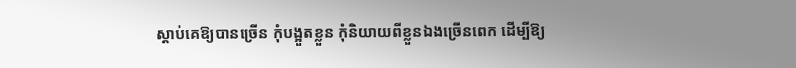ស្ដាប់គេឱ្យបានច្រើន កុំបង្អួតខ្លួន កុំនិយាយពីខ្លួនឯងច្រើនពេក ដើម្បីឱ្យ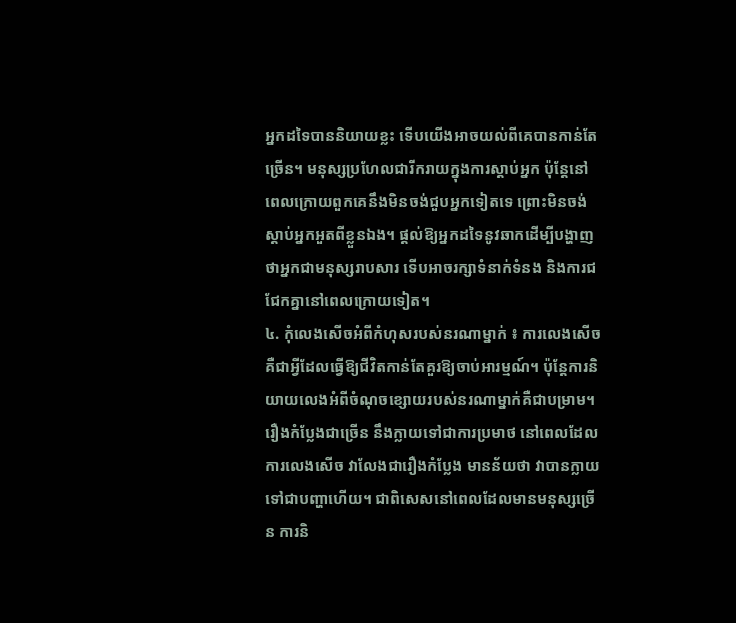អ្នកដទៃបាននិយាយខ្លះ ទើបយើងអាចយល់ពីគេបានកាន់តែច្រើន។ មនុស្សប្រហែលជារីករាយក្នុងការស្តាប់អ្នក ប៉ុន្តែនៅពេលក្រោយពួកគេនឹងមិនចង់ជួបអ្នកទៀតទេ ព្រោះមិនចង់ស្ដាប់អ្នកអួតពីខ្លួនឯង។ ផ្តល់ឱ្យអ្នកដទៃនូវឆាកដើម្បីបង្ហាញថាអ្នកជាមនុស្សរាបសារ ទើបអាចរក្សាទំនាក់ទំនង និងការជជែកគ្នានៅពេលក្រោយទៀត។
៤. កុំលេងសើចអំពីកំហុសរបស់នរណាម្នាក់ ៖ ការលេងសើច គឺជាអ្វីដែលធ្វើឱ្យជីវិតកាន់តែគួរឱ្យចាប់អារម្មណ៍។ ប៉ុន្តែការនិយាយលេងអំពីចំណុចខ្សោយរបស់នរណាម្នាក់គឺជាបម្រាម។ រឿងកំប្លែងជាច្រើន នឹងក្លាយទៅជាការប្រមាថ នៅពេលដែលការលេងសើច វាលែងជារឿងកំប្លែង មានន័យថា វាបានក្លាយទៅជាបញ្ហាហើយ។ ជាពិសេសនៅពេលដែលមានមនុស្សច្រើន ការនិ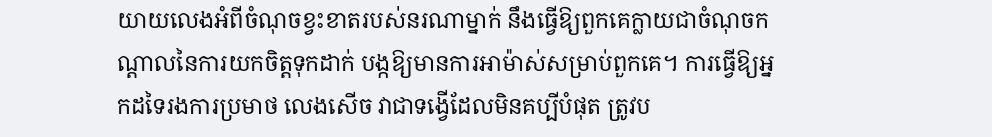យាយលេងអំពីចំណុចខ្វះខាតរបស់នរណាម្នាក់ នឹងធ្វើឱ្យពួកគេក្លាយជាចំណុចកណ្តាលនៃការយកចិត្តទុកដាក់ បង្កឱ្យមានការអាម៉ាស់សម្រាប់ពួកគេ។ ការធ្វើឱ្យអ្នកដទៃរងការប្រមាថ លេងសើច វាជាទង្វើដែលមិនគប្បីបំផុត ត្រូវប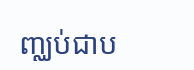ញ្ឈប់ជាប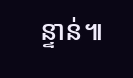ន្ទាន់៕